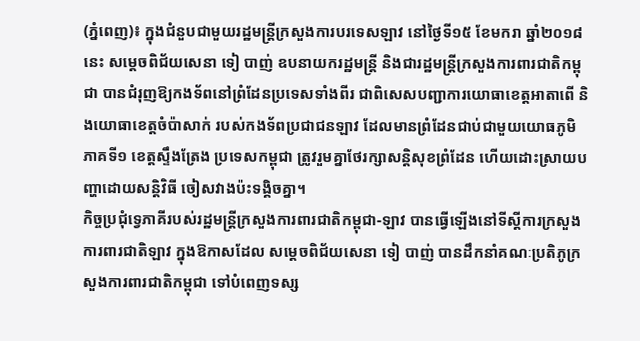(ភ្នំពេញ)៖ ក្នុងជំនួបជាមួយរដ្ឋមន្រ្តីក្រសួងការបរទេសឡាវ នៅថ្ងៃទី១៥ ខែមករា ឆ្នាំ២០១៨នេះ សម្តេចពិជ័យសេនា ទៀ បាញ់ ឧបនាយករដ្ឋមន្រ្តី និងជារដ្ឋមន្រ្តីក្រសួងការពារជាតិកម្ពុជា បានជំរុញឱ្យកងទ័ពនៅព្រំដែនប្រទេសទាំងពីរ ជាពិសេសបញ្ជាការយោធាខេត្តអាតាពើ និងយោធាខេត្តចំប៉ាសាក់ របស់កងទ័ពប្រជាជនឡាវ ដែលមានព្រំដែនជាប់ជាមួយយោធភូមិភាគទី១ ខេត្តស្ទឹងត្រែង ប្រទេសកម្ពុជា ត្រូវរួមគ្នាថែរក្សាសន្តិសុខព្រំដែន ហើយដោះស្រាយបញ្ហាដោយសន្តិវិធី ចៀសវាងប៉ះទង្គិចគ្នា។
កិច្ចប្រជុំទ្វេភាគីរបស់រដ្ឋមន្រ្តីក្រសួងការពារជាតិកម្ពុជា-ឡាវ បានធ្វើឡើងនៅទីស្តីការក្រសួងការពារជាតិឡាវ ក្នុងឱកាសដែល សម្តេចពិជ័យសេនា ទៀ បាញ់ បានដឹកនាំគណៈប្រតិភូក្រសួងការពារជាតិកម្ពុជា ទៅបំពេញទស្ស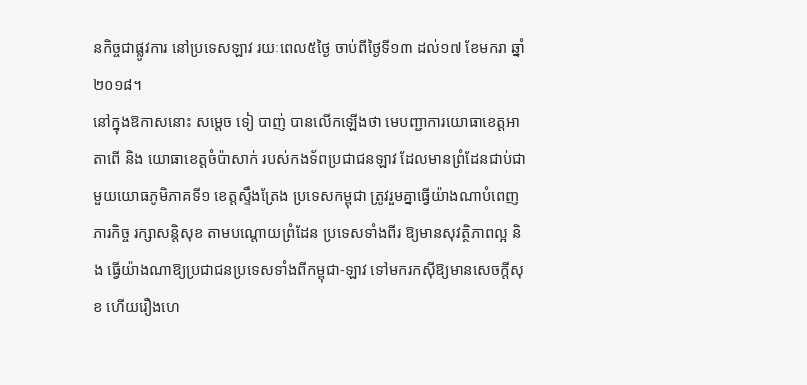នកិច្ចជាផ្លូវការ នៅប្រទេសឡាវ រយៈពេល៥ថ្ងៃ ចាប់ពីថ្ងៃទី១៣ ដល់១៧ ខែមករា ឆ្នាំ២០១៨។
នៅក្នុងឱកាសនោះ សម្តេច ទៀ បាញ់ បានលើកឡើងថា មេបញ្ជាការយោធាខេត្តអាតាពើ និង យោធាខេត្តចំប៉ាសាក់ របស់កងទ័ពប្រជាជនឡាវ ដែលមានព្រំដែនជាប់ជាមួយយោធភូមិភាគទី១ ខេត្តស្ទឹងត្រែង ប្រទេសកម្ពុជា ត្រូវរួមគ្នាធ្វើយ៉ាងណាបំពេញភារកិច្ច រក្សាសន្តិសុខ តាមបណ្តោយព្រំដែន ប្រទេសទាំងពីរ ឱ្យមានសុវត្ថិភាពល្អ និង ធ្វើយ៉ាងណាឱ្យប្រជាជនប្រទេសទាំងពីកម្ពុជា-ឡាវ ទៅមករកស៊ីឱ្យមានសេចក្តីសុខ ហើយរឿងហេ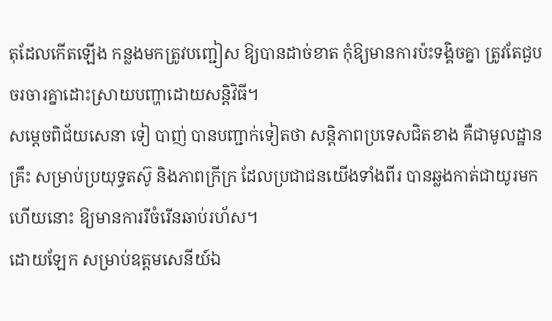តុដែលកើតឡើង កន្លងមកត្រូវបញ្ជៀស ឱ្យបានដាច់ខាត កុំឱ្យមានការប៉ះទង្គិចគ្នា ត្រូវតែជួបចរចារគ្នាដោះស្រាយបញ្ហាដោយសន្តិវិធី។
សម្តេចពិជ័យសេនា ទៀ បាញ់ បានបញ្ជាក់ទៀតថា សន្តិភាពប្រទេសជិតខាង គឺជាមូលដ្ឋានគ្រឹះ សម្រាប់ប្រយុទ្ធតស៊ូ និងភាពក្រីក្រ ដែលប្រជាជនយើងទាំងពីរ បានឆ្លងកាត់ជាយូរមកហើយនោះ ឱ្យមានការរីចំរើនឆាប់រហ័ស។
ដោយឡែក សម្រាប់ឧត្តមសេនីយ៍ឯ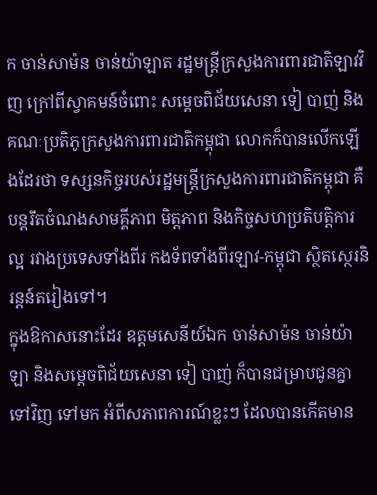ក ចាន់សាម៉ន ចាន់យ៉ាឡាត រដ្ឋមន្រ្តីក្រសួងការពារជាតិឡាវវិញ ក្រៅពីស្វាគមន៍ចំពោះ សម្តេចពិជ័យសេនា ទៀ បាញ់ និងគណៈប្រតិភូក្រសួងការពារជាតិកម្ពុជា លោកក៏បានលើកឡើងដែរថា ទស្សនកិច្ចរបស់រដ្ឋមន្រ្តីក្រសួងការពារជាតិកម្ពុជា គឺបន្តរឹតចំណងសាមគ្គីភាព មិត្តភាព និងកិច្ចសហប្រតិបត្តិការល្អ រវាងប្រទេសទាំងពីរ កងទ័ពទាំងពីរឡាវ-កម្ពុជា ស្ថិតស្ថេរនិរន្តន៍តរៀងទៅ។
ក្នុងឱកាសនោះដែរ ឧត្តមសេនីយ៍ឯក ចាន់សាម៉ន ចាន់យ៉ាឡា និងសម្តេចពិជ័យសេនា ទៀ បាញ់ ក៏បានជម្រាបជូនគ្នាទៅវិញ ទៅមក អំពីសភាពការណ៍ខ្លះៗ ដែលបានកើតមាន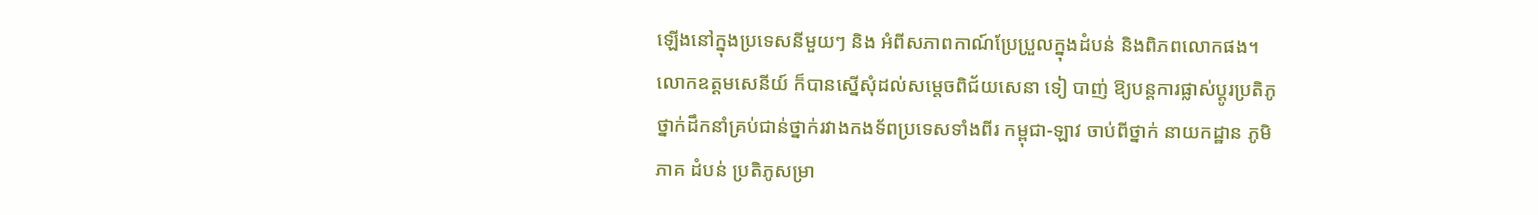ឡើងនៅក្នុងប្រទេសនីមួយៗ និង អំពីសភាពកាណ៍ប្រែប្រួលក្នុងដំបន់ និងពិភពលោកផង។ លោកឧត្តមសេនីយ៍ ក៏បានស្នើសុំដល់សម្តេចពិជ័យសេនា ទៀ បាញ់ ឱ្យបន្តការផ្លាស់ប្តូរប្រតិភូថ្នាក់ដឹកនាំគ្រប់ជាន់ថ្នាក់រវាងកងទ័ពប្រទេសទាំងពីរ កម្ពុជា-ឡាវ ចាប់ពីថ្នាក់ នាយកដ្ឋាន ភូមិភាគ ដំបន់ ប្រតិភូសម្រា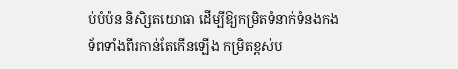ប់បំប៉ន និសិ្សតយោធា ដើម្បីឱ្យកម្រិតទំនាក់ទំនងកងទ័ពទាំងពីរកាន់តែកើនឡើង កម្រិតខ្ពស់ប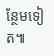ន្ថែមទៀត៕